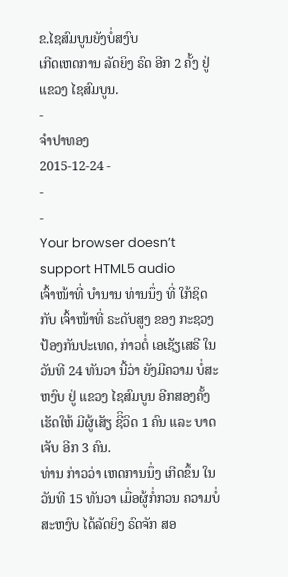ຂ.ໄຊສົມບູນຍັງບໍ່ສງົບ
ເກີດເຫດການ ລັດຍິງ ຣົດ ອີກ 2 ຄັ້ງ ຢູ່ ແຂວງ ໄຊສົມບູນ.
-
ຈໍາປາທອງ
2015-12-24 -
-
-
Your browser doesn’t support HTML5 audio
ເຈົ້າໜ້າທີ່ ບໍານານ ທ່ານນຶ່ງ ທີ່ ໃກ້ຊິດ ກັບ ເຈົ້າໜ້າທີ່ ຣະດັບສູງ ຂອງ ກະຊວງ ປ້ອງກັນປະເທດ, ກ່າວຕໍ່ ເອເຊັຽເສຣີ ໃນ ວັນທີ 24 ທັນວາ ນີ້ວ່າ ຍັງມີຄວາມ ບໍ່ສະຫງົບ ຢູ່ ແຂວງ ໄຊສົມບູນ ອີກສອງຄັ້ງ ເຮັດໃຫ້ ມີຜູ້ເສັຽ ຊີິວິດ 1 ຄົນ ແລະ ບາດເຈັບ ອີກ 3 ຄົນ.
ທ່ານ ກ່າວວ່າ ເຫດການນຶ່ງ ເກີດຂຶ້ນ ໃນວັນທີ 15 ທັນວາ ເມື່ອຜູ້ກໍ່ກວນ ຄວາມບໍ່ສະຫງົບ ໄດ້ລັດຍິງ ຣົດຈັກ ສອ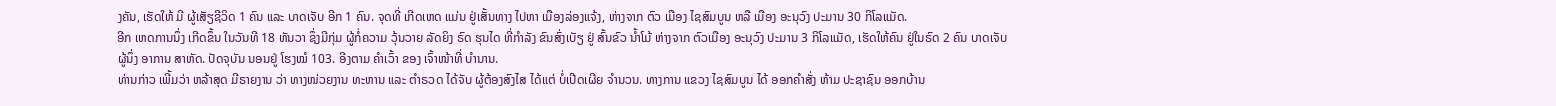ງຄັນ, ເຮັດໃຫ້ ມີ ຜູ້ເສັຽຊີວິດ 1 ຄົນ ແລະ ບາດເຈັບ ອີກ 1 ຄົນ. ຈຸດທີ່ ເກີດເຫດ ແມ່ນ ຢູ່ເສັ້ນທາງ ໄປຫາ ເມືອງລ່ອງແຈ້ງ, ຫ່າງຈາກ ຕົວ ເມືອງ ໄຊສົມບູນ ຫລື ເມືອງ ອະນຸວົງ ປະມານ 30 ກິໂລແມັດ.
ອີກ ເຫດການນຶ່ງ ເກີດຂຶ້ນ ໃນວັນທີ 18 ທັນວາ ຊຶ່ງມີກຸ່ມ ຜູ້ກໍ່ຄວາມ ວຸ້ນວາຍ ລັດຍິງ ຣົດ ຮຸນໄດ ທີ່ກໍາລັງ ຂົນສົ່ງເບັຽ ຢູ່ ສົ້ນຂົວ ນໍ້າໂມ້ ຫ່າງຈາກ ຕົວເມືອງ ອະນຸວົງ ປະມານ 3 ກິໂລແມັດ, ເຮັດໃຫ້ຄົນ ຢູ່ໃນຣົດ 2 ຄົນ ບາດເຈັບ ຜູ້ນຶ່ງ ອາການ ສາຫັດ. ປັດຈຸບັນ ນອນຢູ່ ໂຮງໝໍ 103. ອີງຕາມ ຄໍາເວົ້າ ຂອງ ເຈົ້າໜ້າທີ່ ບໍານານ.
ທ່ານກ່າວ ເພີ້ມວ່າ ຫລ້າສຸດ ມີຣາຍງານ ວ່າ ທາງໜ່ວຍງານ ທະຫານ ແລະ ຕໍາຣວດ ໄດ້ຈັບ ຜູ້ຕ້ອງສົງໄສ ໄດ້ແຕ່ ບໍ່ເປີດເຜີຍ ຈໍານວນ. ທາງການ ແຂວງ ໄຊສົມບູນ ໄດ້ ອອກຄໍາສັ່ງ ຫ້າມ ປະຊາຊົນ ອອກບ້ານ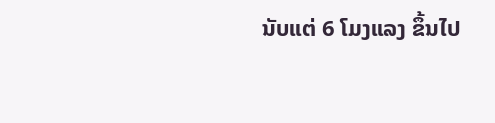ນັບແຕ່ 6 ໂມງແລງ ຂຶ້ນໄປ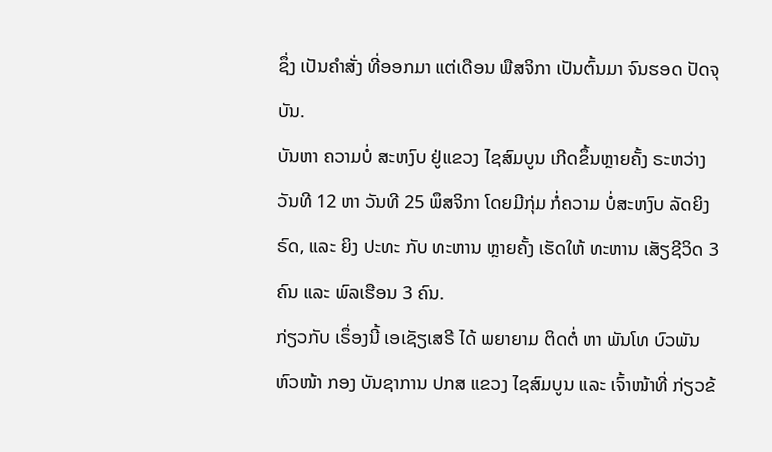ຊຶ່ງ ເປັນຄໍາສັ່ງ ທີ່ອອກມາ ແຕ່ເດືອນ ພືສຈິກາ ເປັນຕົ້ນມາ ຈົນຮອດ ປັດຈຸບັນ.
ບັນຫາ ຄວາມບໍ່ ສະຫງົບ ຢູ່ແຂວງ ໄຊສົມບູນ ເກີດຂຶ້ນຫຼາຍຄັ້ງ ຣະຫວ່າງ ວັນທີ 12 ຫາ ວັນທີ 25 ພຶສຈິກາ ໂດຍມີກຸ່ມ ກໍ່ຄວາມ ບໍ່ສະຫງົບ ລັດຍິງຣົດ, ແລະ ຍິງ ປະທະ ກັບ ທະຫານ ຫຼາຍຄັ້ງ ເຮັດໃຫ້ ທະຫານ ເສັຽຊີວິດ 3 ຄົນ ແລະ ພົລເຮືອນ 3 ຄົນ.
ກ່ຽວກັບ ເຣຶ່ອງນີ້ ເອເຊັຽເສຣີ ໄດ້ ພຍາຍາມ ຕິດຕໍ່ ຫາ ພັນໂທ ບົວພັນ ຫົວໜ້າ ກອງ ບັນຊາການ ປກສ ແຂວງ ໄຊສົມບູນ ແລະ ເຈົ້າໜ້າທີ່ ກ່ຽວຂ້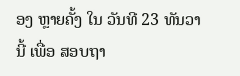ອງ ຫຼາຍຄັ້ງ ໃນ ວັນທີ 23 ທັນວາ ນີ້ ເພື່ອ ສອບຖາ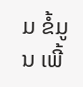ມ ຂໍ້ມູນ ເພີ້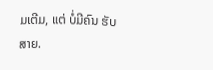ມເຕີມ, ແຕ່ ບໍ່ມີຄົນ ຮັບສາຍ.